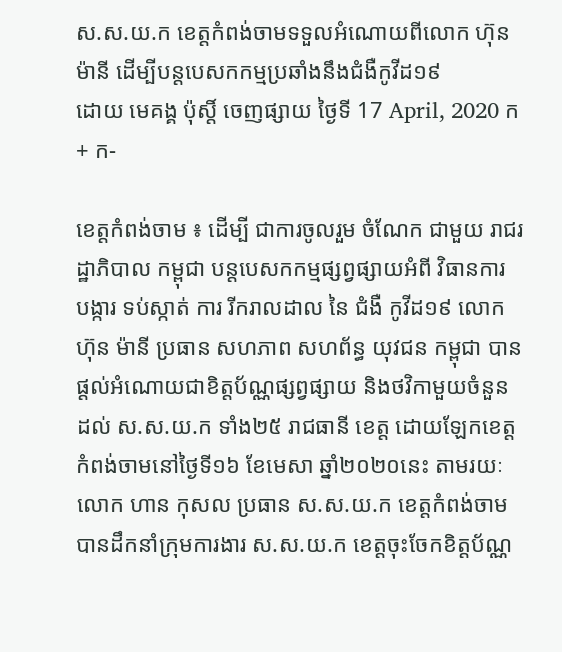ស.ស.យ.ក ខេត្តកំពង់ចាមទទួលអំណោយពីលោក ហ៊ុន ម៉ានី ដើម្បីបន្តបេសកកម្មប្រឆាំងនឹងជំងឺកូវីដ១៩
ដោយ មេគង្គ ប៉ុស្តិ៍ ចេញផ្សាយ ថ្ងៃទី 17 April, 2020 ក+ ក-

ខេត្តកំពង់ចាម ៖ ដើម្បី ជាការចូលរួម ចំណែក ជាមួយ រាជរដ្ឋាភិបាល កម្ពុជា បន្តបេសកកម្មផ្សព្វផ្សាយអំពី វិធានការ បង្ការ ទប់ស្កាត់ ការ រីករាលដាល នៃ ជំងឺ កូវីដ១៩ លោក ហ៊ុន ម៉ានី ប្រធាន សហភាព សហព័ន្ធ យុវជន កម្ពុជា បានផ្ដល់អំណោយជាខិត្តប័ណ្ណផ្សព្វផ្សាយ និងថវិកាមួយចំនួន ដល់ ស.ស.យ.ក ទាំង២៥ រាជធានី ខេត្ត ដោយឡែកខេត្តកំពង់ចាមនៅថ្ងៃទី១៦ ខែមេសា ឆ្នាំ២០២០នេះ តាមរយៈលោក ហាន កុសល ប្រធាន ស.ស.យ.ក ខេត្តកំពង់ចាម បានដឹកនាំក្រុមការងារ ស.ស.យ.ក ខេត្តចុះចែកខិត្តប័ណ្ណ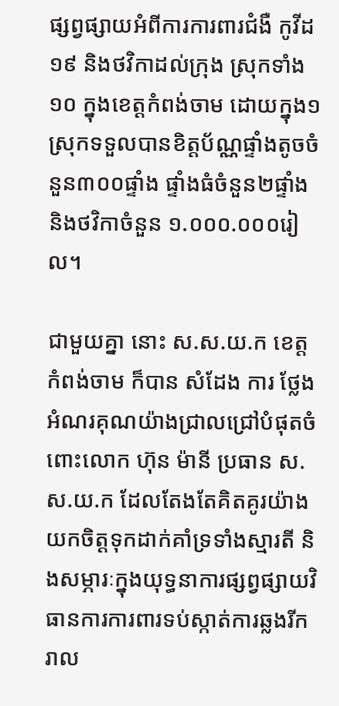ផ្សព្វផ្សាយអំពីការការពារជំងឺ កូវីដ១៩ និងថវិកាដល់ក្រុង ស្រុកទាំង១០ ក្នុងខេត្តកំពង់ចាម ដោយក្នុង១ស្រុកទទួលបានខិត្តប័ណ្ណផ្ទាំងតូចចំនួន៣០០ផ្ទាំង ផ្ទាំងធំចំនួន២ផ្ទាំង និងថវិកាចំនួន ១.០០០.០០០រៀល។

ជាមួយគ្នា នោះ ស.ស.យ.ក ខេត្តកំពង់ចាម ក៏បាន សំដែង ការ ថ្លែងអំណរគុណយ៉ាងជ្រាលជ្រៅបំផុតចំពោះលោក ហ៊ុន ម៉ានី ប្រធាន ស.ស.យ.ក ដែលតែងតែគិតគូរយ៉ាងយកចិត្តទុកដាក់គាំទ្រទាំងស្មារតី និងសម្ភារៈក្នុងយុទ្ធនាការផ្សព្វផ្សាយវិធានការការពារទប់ស្កាត់ការឆ្លងរីករាល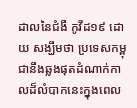ដាលនៃជំងឺ កូវីដ១៩ ដោយ សង្ឃឹមថា ប្រទេសកម្ពុជានឹងឆ្លងផុតដំណាក់កាលដ៏លំបាកនេះក្នុងពេល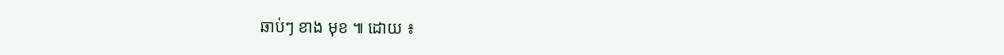ឆាប់ៗ ខាង មុខ ៕ ដោយ ៖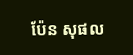ប៉ែន សុផល